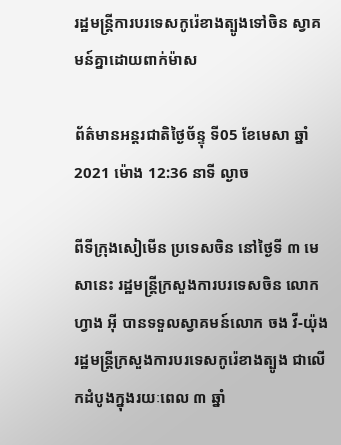រដ្ឋមន្ត្រីការបរទេសកូរ៉េខាងត្បូងទៅចិន ស្វាគមន៍គ្នាដោយពាក់ម៉ាស

ព័ត៌មានអន្តរជាតិថ្ងៃច័ន្ទុ ទី05 ខែមេសា ឆ្នាំ2021 ម៉ោង 12:36 នាទី ល្ងាច

ពីទីក្រុងសៀមើន ប្រទេសចិន នៅថ្ងៃទី ៣ មេសានេះ រដ្ឋមន្ត្រីក្រសួងការបរទេសចិន លោក ហ្វាង អ៊ី បានទទួលស្វាគមន៍លោក ចង វី-យ៉ុង រដ្ឋមន្ត្រីក្រសួងការបរទេសកូរ៉េខាងត្បូង ជាលើកដំបូងក្នុងរយៈពេល ៣ ឆ្នាំ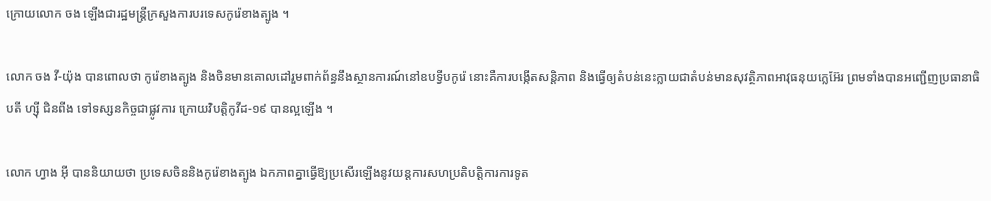ក្រោយលោក ចង ឡើងជារដ្ឋមន្ត្រីក្រសួងការបរទេសកូរ៉េខាងត្បូង ។

លោក ចង វី-យ៉ុង បានពោលថា កូរ៉េខាងត្បូង និងចិនមានគោលដៅរួមពាក់ព័ន្ធនឹងស្ថានការណ៍នៅឧបទ្វីបកូរ៉េ នោះគឺការបង្កើតសន្តិភាព និងធ្វើឲ្យតំបន់នេះក្លាយជាតំបន់មានសុវត្ថិភាពអាវុធនុយក្លេអ៊ែរ ព្រមទាំងបានអញ្ជើញប្រធានាធិបតី ហ្ស៊ី ជិនពីង ទៅទស្សនកិច្ចជាផ្លូវការ ក្រោយវិបត្តិកូវីដ-១៩ បានល្អឡើង ។

លោក ហ្វាង អ៊ី បាននិយាយថា ប្រទេសចិននិងកូរ៉េខាងត្បូង ឯកភាពគ្នាធ្វើឱ្យប្រសើរឡើងនូវយន្តការសហប្រតិបត្តិការការទូត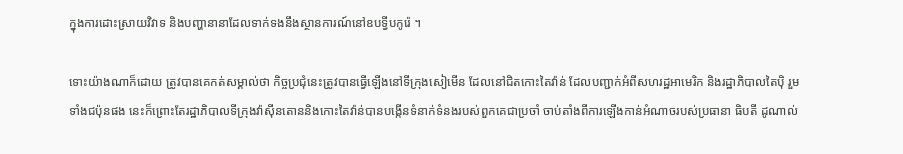ក្នុងការដោះស្រាយវិវាទ និងបញ្ហានានាដែលទាក់ទងនឹងស្ថានការណ៍នៅឧបទ្វីបកូរ៉េ ។

ទោះយ៉ាងណាក៏ដោយ ត្រូវបានគេកត់សម្គាល់ថា កិច្ចប្រជុំនេះត្រូវបានធ្វើឡើងនៅទីក្រុងសៀមើន ដែលនៅជិតកោះតៃវ៉ាន់ ដែលបញ្ជាក់អំពីសហរដ្ឋអាមេរិក និងរដ្ឋាភិបាលតៃប៉ិ រួមទាំងជប៉ុនផង នេះក៏ព្រោះតែរដ្ឋាភិបាលទីក្រុងវ៉ាស៊ីនតោននិងកោះតៃវ៉ាន់បានបង្កើនទំនាក់ទំនងរបស់ពួកគេជាប្រចាំ ចាប់តាំងពីការឡើងកាន់អំណាចរបស់ប្រធានា ធិបតី ដូណាល់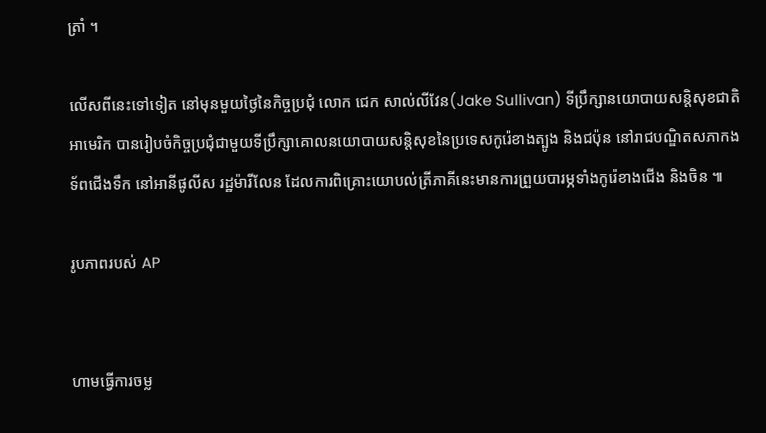ត្រាំ ។

លើសពីនេះទៅទៀត នៅមុនមួយថ្ងៃនៃកិច្ចប្រជុំ លោក ជេក សាល់លីវែន(Jake Sullivan) ទីប្រឹក្សានយោបាយសន្តិសុខជាតិអាមេរិក បានរៀបចំកិច្ចប្រជុំជាមួយទីប្រឹក្សាគោលនយោបាយសន្តិសុខនៃប្រទេសកូរ៉េខាងត្បូង និងជប៉ុន នៅរាជបណ្ឌិតសភាកងទ័ពជើងទឹក នៅអានីផូលីស រដ្ឋម៉ារីលែន ដែលការពិគ្រោះយោបល់ត្រីភាគីនេះមានការព្រួយបារម្ភទាំងកូរ៉េខាងជើង និងចិន ៕

រូបភាពរបស់ AP


ហាមធ្វើការចម្ល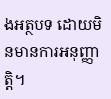ងអត្ថបទ ដោយមិនមានការអនុញ្ញាត្តិ។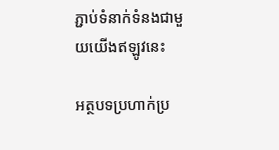ភ្ជាប់ទំនាក់ទំនងជាមួយយើងឥឡូវនេះ

អត្ថបទប្រហាក់ប្រ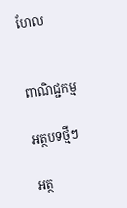ហែល


ពាណិជ្ជកម្ម

អត្ថបទថ្មីៗ

អត្ថ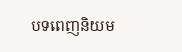បទពេញនិយម